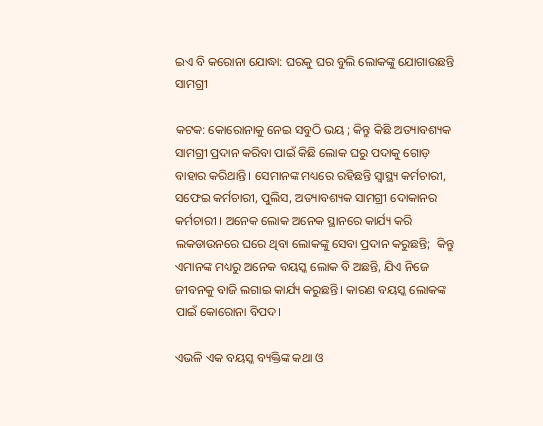ଇଏ ବି କରୋନା ଯୋଦ୍ଧା: ଘରକୁ ଘର ବୁଲି ଲୋକଙ୍କୁ ଯୋଗାଉଛନ୍ତି ସାମଗ୍ରୀ

କଟକ: କୋରୋନାକୁ ନେଇ ସବୁଠି ଭୟ ; କିନ୍ତୁ କିଛି ଅତ୍ୟାବଶ୍ୟକ ସାମଗ୍ରୀ ପ୍ରଦାନ କରିବା ପାଇଁ କିଛି ଲୋକ ଘରୁ ପଦାକୁ ଗୋଡ଼ ବାହାର କରିଥାନ୍ତି। ସେମାନଙ୍କ ମଧ୍ୟରେ ରହିଛନ୍ତି ସ୍ୱାସ୍ଥ୍ୟ କର୍ମଚାରୀ, ସଫେଇ କର୍ମଚାରୀ, ପୁଲିସ, ଅତ୍ୟାବଶ୍ୟକ ସାମଗ୍ରୀ ଦୋକାନର କର୍ମଚାରୀ । ଅନେକ ଲୋକ ଅନେକ ସ୍ଥାନରେ କାର୍ଯ୍ୟ କରି ଲକଡାଉନରେ ଘରେ ଥିବା ଲୋକଙ୍କୁ ସେବା ପ୍ରଦାନ କରୁଛନ୍ତି;  କିନ୍ତୁ ଏମାନଙ୍କ ମଧ୍ୟରୁ ଅନେକ ବୟସ୍କ ଲୋକ ବି ଅଛନ୍ତି, ଯିଏ ନିଜେ ଜୀବନକୁ ବାଜି ଲଗାଇ କାର୍ଯ୍ୟ କରୁଛନ୍ତି। କାରଣ ବୟସ୍କ ଲୋକଙ୍କ ପାଇଁ କୋରୋନା ବିପଦ।

ଏଭଳି ଏକ ବୟସ୍କ ବ୍ୟକ୍ତିଙ୍କ କଥା ଓ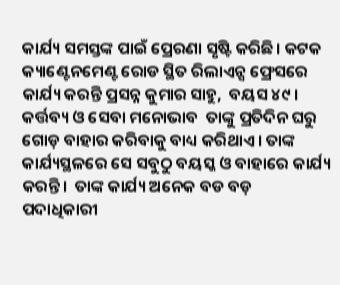କାର୍ଯ୍ୟ ସମସ୍ତଙ୍କ ପାଇଁ ପ୍ରେରଣା ସୃଷ୍ଟି କରିଛି। କଟକ କ୍ୟାଣ୍ଟେନମେଣ୍ଟ ରୋଡ ସ୍ଥିତ ରିଲାଏନ୍ସ ଫ୍ରେସରେ କାର୍ଯ୍ୟ କରନ୍ତି ପ୍ରସନ୍ନ କୁମାର ସାହୁ,  ବୟସ ୪୯ ।  କର୍ତ୍ତବ୍ୟ ଓ ସେବା ମନୋଭାବ  ତାଙ୍କୁ ପ୍ରତିଦିନ ଘରୁ ଗୋଡ଼ ବାହାର କରିବାକୁ ବାଧ୍ୟ କରିଥାଏ। ତାଙ୍କ କାର୍ଯ୍ୟସ୍ଥଳରେ ସେ ସବୁଠୁ ବୟସ୍କ ଓ ବାହାରେ କାର୍ଯ୍ୟ କରନ୍ତି।  ତାଙ୍କ କାର୍ଯ୍ୟ ଅନେକ ବଡ ବଡ଼ ପଦାଧିକାରୀ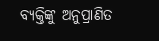ବ୍ୟକ୍ତିଙ୍କୁ ଅନୁପ୍ରାଣିତ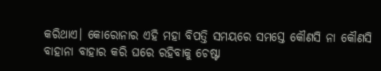କରିଥାଏ। କୋରୋନାର ଏହି ମହା ବିପତ୍ତି ସମୟରେ ସମସ୍ତେ କୌଣସି ନା କୌଣସି ବାହାନା ବାହାର କରି ଘରେ ରହିବାକୁ ଚେଷ୍ଟା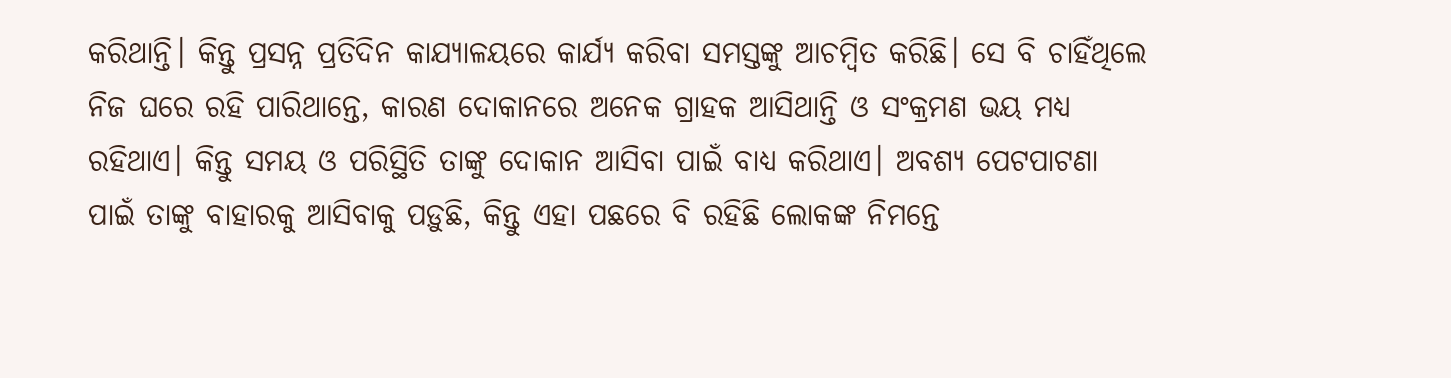କରିଥାନ୍ତି। କିନ୍ତୁ ପ୍ରସନ୍ନ ପ୍ରତିଦିନ କାଯ୍ୟାଳୟରେ କାର୍ଯ୍ୟ କରିବା ସମସ୍ତଙ୍କୁ ଆଚମ୍ବିତ କରିଛି। ସେ ବି ଚାହିଁଥିଲେ ନିଜ ଘରେ ରହି ପାରିଥାନ୍ତେ, କାରଣ ଦୋକାନରେ ଅନେକ ଗ୍ରାହକ ଆସିଥାନ୍ତି ଓ ସଂକ୍ରମଣ ଭୟ ମଧ୍ୟ ରହିଥାଏ। କିନ୍ତୁ ସମୟ ଓ ପରିସ୍ଥିତି ତାଙ୍କୁ ଦୋକାନ ଆସିବା ପାଇଁ ବାଧ୍ୟ କରିଥାଏ। ଅବଶ୍ୟ ପେଟପାଟଣା ପାଇଁ ତାଙ୍କୁ ବାହାରକୁ ଆସିବାକୁ ପଡ଼ୁଛି, କିନ୍ତୁ ଏହା ପଛରେ ବି ରହିଛି ଲୋକଙ୍କ ନିମନ୍ତେ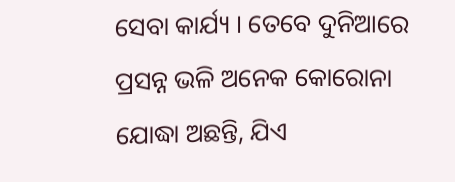ସେବା କାର୍ଯ୍ୟ । ତେବେ ଦୁନିଆରେ ପ୍ରସନ୍ନ ଭଳି ଅନେକ କୋରୋନା ଯୋଦ୍ଧା ଅଛନ୍ତି, ଯିଏ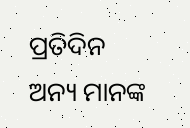ପ୍ରତିଦିନ ଅନ୍ୟ ମାନଙ୍କ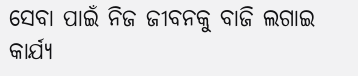ସେବା ପାଇଁ ନିଜ ଜୀବନକୁ ବାଜି ଲଗାଇ କାର୍ଯ୍ୟ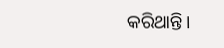କରିଥାନ୍ତି।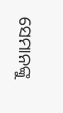ସେମାନଙ୍କୁ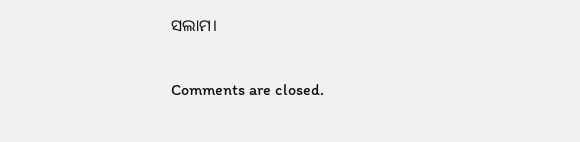ସଲାମ।

Comments are closed.